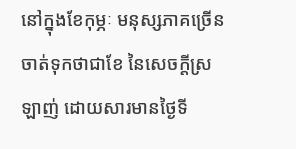នៅក្នុងខែកុម្ភៈ មនុស្សភាគច្រើនចាត់ទុកថាជាខែ នៃសេចក្ដីស្រឡាញ់ ដោយសារមានថ្ងៃទី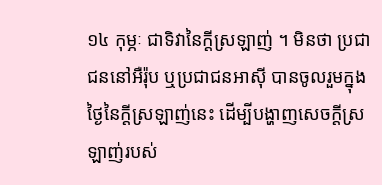១៤ កុម្ភៈ ជាទិវានៃក្ដីស្រឡាញ់ ។ មិនថា ប្រជាជននៅអឺរ៉ុប ឬប្រជាជនអាស៊ី បានចូលរួមក្នុងថ្ងៃនៃក្ដីស្រឡាញ់នេះ ដើម្បីបង្ហាញសេចក្ដីស្រឡាញ់របស់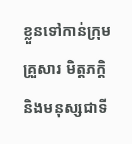ខ្លួនទៅកាន់ក្រុមគ្រួសារ មិត្តភក្តិ និងមនុស្សជាទី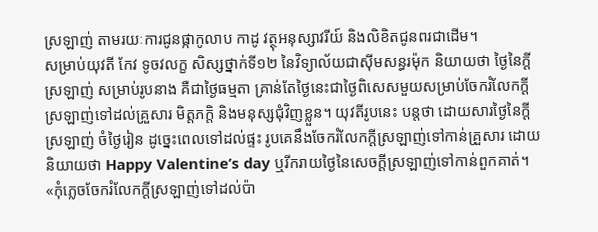ស្រឡាញ់ តាមរយៈការជូនផ្កាកូលាប កាដូ វត្ថុអនុស្សាវរីយ៍ និងលិខិតជូនពរជាដើម។
សម្រាប់យុវតី កែវ ទូចវលក្ខ សិស្សថ្នាក់ទី១២ នៃវិទ្យាល័យជាស៊ីមសន្ធរម៉ុក និយាយថា ថ្ងៃនៃក្ដីស្រឡាញ់ សម្រាប់រូបនាង គឺជាថ្ងៃធម្មតា គ្រាន់តែថ្ងៃនេះជាថ្ងៃពិសេសមួយសម្រាប់ចែករំលែកក្ដីស្រឡាញ់ទៅដល់គ្រួសារ មិត្តភក្ដិ និងមនុស្សជុំវិញខ្លួន។ យុវតីរូបនេះ បន្តថា ដោយសារថ្ងៃនៃក្ដីស្រឡាញ់ ចំថ្ងៃរៀន ដូច្នេះពេលទៅដល់ផ្ទះ រូបគេនឹងចែករំលែកក្ដីស្រឡាញ់ទៅកាន់គ្រួសារ ដោយនិយាយថា Happy Valentine’s day ឬរីករាយថ្ងៃនៃសេចក្តីស្រឡាញ់ទៅកាន់ពួកគាត់។
«កុំភ្លេចចែករំលែកក្ដីស្រឡាញ់ទៅដល់ប៉ា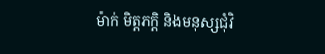ម៉ាក់ មិត្តភក្តិ និងមនុស្សជុំវិ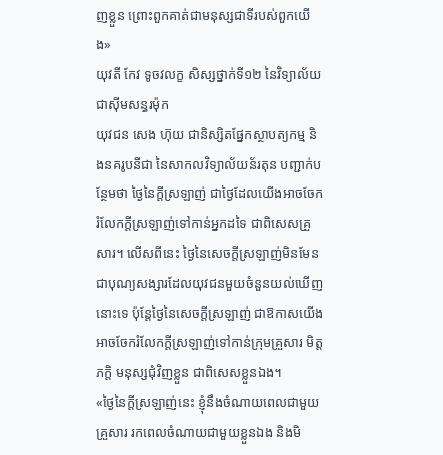ញខ្លួន ព្រោះពួកគាត់ជាមនុស្សជាទីរបស់ពួកយើង»
យុវតី កែវ ទូចវលក្ខ សិស្សថ្នាក់ទី១២ នៃវិទ្យាល័យជាស៊ីមសន្ធរម៉ុក
យុវជន សេង ហ៊ុយ ជានិស្សិតផ្នែកស្ថាបត្យកម្ម និងនគរូបនីជា នៃសាកលវិទ្យាល័យន័រតុន បញ្ជាក់បន្ថែមថា ថ្ងៃនៃក្ដីស្រឡាញ់ ជាថ្ងៃដែលយើងអាចចែករំលែកក្ដីស្រឡាញ់ទៅកាន់អ្នកដទៃ ជាពិសេសគ្រួសារ។ លើសពីនេះ ថ្ងៃនៃសេចក្តីស្រឡាញ់មិនមែនជាបុណ្យសង្សារដែលយុវជនមួយចំនួនយល់ឃើញនោះទេ ប៉ុន្តែថ្ងៃនៃសេចក្តីស្រឡាញ់ ជាឱកាសយើងអាចចែករំលែកក្ដីស្រឡាញ់ទៅកាន់ក្រុមគ្រួសារ មិត្តភក្ដិ មនុស្សជុំវិញខ្លួន ជាពិសេសខ្លួនឯង។
«ថ្ងៃនៃក្ដីស្រឡាញ់នេះ ខ្ញុំនឹងចំណាយពេលជាមួយគ្រួសារ រកពេលចំណាយជាមួយខ្លួនឯង និងមិ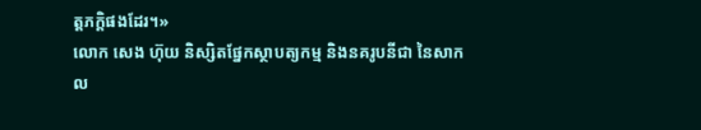ត្តភក្ដិផងដែរ។»
លោក សេង ហ៊ុយ និស្សិតផ្នែកស្ថាបត្យកម្ម និងនគរូបនីជា នៃសាកល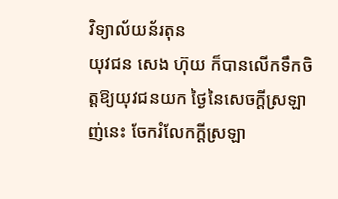វិទ្យាល័យន័រតុន
យុវជន សេង ហ៊ុយ ក៏បានលើកទឹកចិត្តឱ្យយុវជនយក ថ្ងៃនៃសេចក្តីស្រឡាញ់នេះ ចែករំលែកក្ដីស្រឡា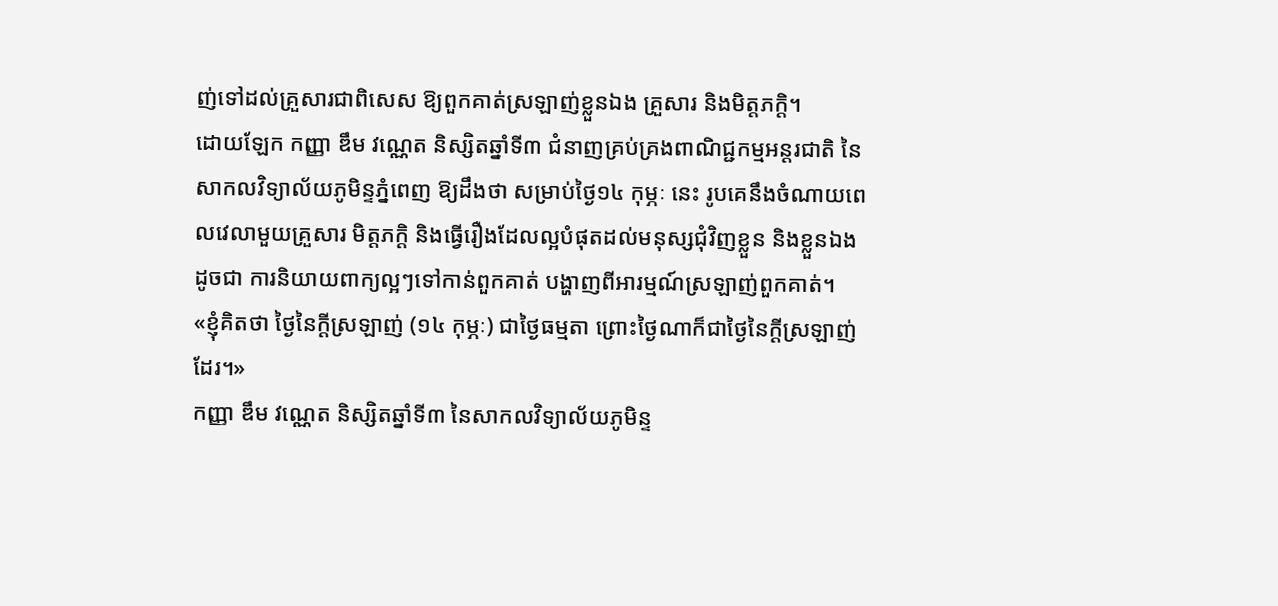ញ់ទៅដល់គ្រួសារជាពិសេស ឱ្យពួកគាត់ស្រឡាញ់ខ្លួនឯង គ្រួសារ និងមិត្តភក្ដិ។
ដោយឡែក កញ្ញា ឌឹម វណ្ណេត និស្សិតឆ្នាំទី៣ ជំនាញគ្រប់គ្រងពាណិជ្ជកម្មអន្តរជាតិ នៃសាកលវិទ្យាល័យភូមិន្ទភ្នំពេញ ឱ្យដឹងថា សម្រាប់ថ្ងៃ១៤ កុម្ភៈ នេះ រូបគេនឹងចំណាយពេលវេលាមួយគ្រួសារ មិត្តភក្តិ និងធ្វើរឿងដែលល្អបំផុតដល់មនុស្សជុំវិញខ្លួន និងខ្លួនឯង ដូចជា ការនិយាយពាក្យល្អៗទៅកាន់ពួកគាត់ បង្ហាញពីអារម្មណ៍ស្រឡាញ់ពួកគាត់។
«ខ្ញុំគិតថា ថ្ងៃនៃក្ដីស្រឡាញ់ (១៤ កុម្ភៈ) ជាថ្ងៃធម្មតា ព្រោះថ្ងៃណាក៏ជាថ្ងៃនៃក្ដីស្រឡាញ់ដែរ។»
កញ្ញា ឌឹម វណ្ណេត និស្សិតឆ្នាំទី៣ នៃសាកលវិទ្យាល័យភូមិន្ទ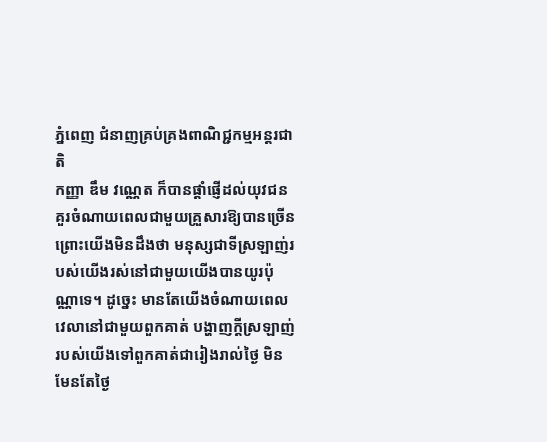ភ្នំពេញ ជំនាញគ្រប់គ្រងពាណិជ្ជកម្មអន្តរជាតិ
កញ្ញា ឌឹម វណ្ណេត ក៏បានផ្ដាំផ្ញើដល់យុវជនគួរចំណាយពេលជាមួយគ្រួសារឱ្យបានច្រើន ព្រោះយើងមិនដឹងថា មនុស្សជាទីស្រឡាញ់របស់យើងរស់នៅជាមួយយើងបានយូរប៉ុណ្ណាទេ។ ដូច្នេះ មានតែយើងចំណាយពេលវេលានៅជាមួយពួកគាត់ បង្ហាញក្ដីស្រឡាញ់របស់យើងទៅពួកគាត់ជារៀងរាល់ថ្ងៃ មិនមែនតែថ្ងៃ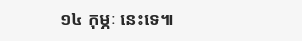១៤ កុម្ភៈ នេះទេ៕